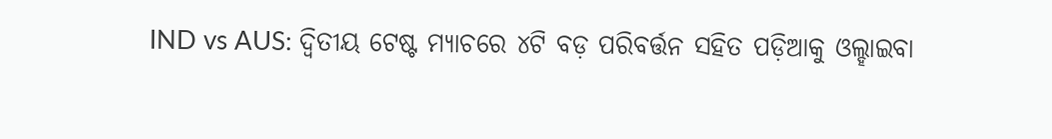IND vs AUS: ଦ୍ୱିତୀୟ ଟେଷ୍ଟ ମ୍ୟାଚରେ ୪ଟି ବଡ଼ ପରିବର୍ତ୍ତନ ସହିତ ପଡ଼ିଆକୁ ଓଲ୍ହାଇବା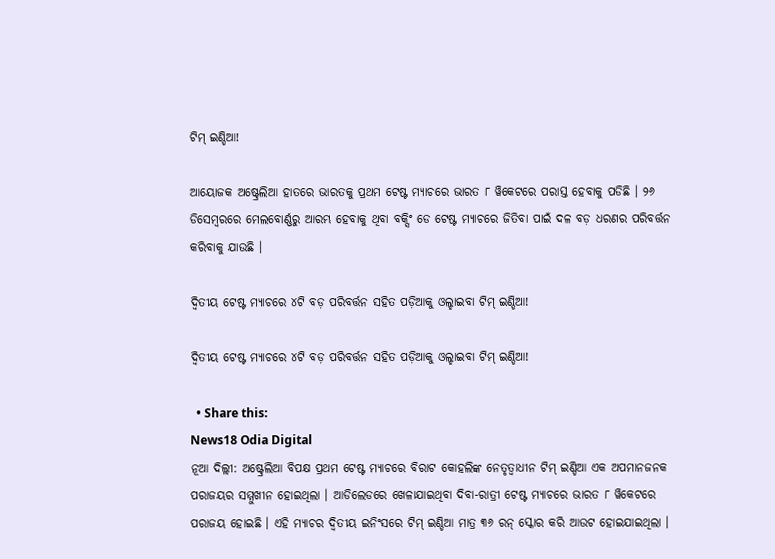ଟିମ୍ ଇଣ୍ଡିଆ!

ଆୟୋଜକ ଅଷ୍ଟ୍ରେଲିଆ ହାତରେ ଭାରତକୁ ପ୍ରଥମ ଟେଷ୍ଟ ମ୍ୟାଚରେ ଭାରତ ୮ ୱିକେଟରେ ପରାସ୍ତ ହେବାକୁ ପଡିଛି । ୨୬ ଡିସେମ୍ବରରେ ମେଲବୋର୍ଣ୍ଣରୁ ଆରମ୍ଭ ହେବାକୁ ଥିବା ବକ୍ସିଂ ଡେ ଟେଷ୍ଟ ମ୍ୟାଚରେ ଜିତିବା ପାଇଁ ଦଳ ବଡ଼ ଧରଣର ପରିବର୍ତ୍ତନ କରିବାକୁ ଯାଉଛି ।

ଦ୍ୱିତୀୟ ଟେଷ୍ଟ ମ୍ୟାଚରେ ୪ଟି ବଡ଼ ପରିବର୍ତ୍ତନ ସହିତ ପଡ଼ିଆକୁ ଓଲ୍ହାଇବା ଟିମ୍ ଇଣ୍ଡିଆ!

ଦ୍ୱିତୀୟ ଟେଷ୍ଟ ମ୍ୟାଚରେ ୪ଟି ବଡ଼ ପରିବର୍ତ୍ତନ ସହିତ ପଡ଼ିଆକୁ ଓଲ୍ହାଇବା ଟିମ୍ ଇଣ୍ଡିଆ!

  • Share this:
News18 Odia Digital
ନୂଆ ଦିଲ୍ଲୀ: ଅଷ୍ଟ୍ରେଲିଆ ବିପକ୍ଷ ପ୍ରଥମ ଟେଷ୍ଟ ମ୍ୟାଚରେ ବିରାଟ କୋହଲିଙ୍କ ନେତୃତ୍ୱାଧୀନ ଟିମ୍ ଇଣ୍ଡିଆ ଏକ ଅପମାନଜନକ ପରାଜୟର ସମ୍ମୁଖୀନ ହୋଇଥିଲା । ଆଡିଲେଡରେ ଖେଳାଯାଇଥିବା ଦିବା-ରାତ୍ରୀ ଟେଷ୍ଟ ମ୍ୟାଚରେ ଭାରତ ୮ ୱିକେଟରେ ପରାଜୟ ହୋଇଛି । ଏହି ମ୍ୟାଚର ଦ୍ୱିତୀୟ ଇନିଂସରେ ଟିମ୍ ଇଣ୍ଡିଆ ମାତ୍ର ୩୬ ରନ୍ ସ୍କୋର କରି ଆଉଟ ହୋଇଯାଇଥିଲା ।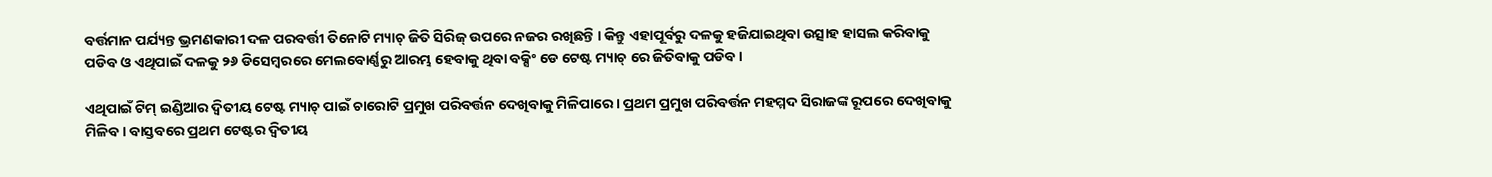ବର୍ତ୍ତମାନ ପର୍ଯ୍ୟନ୍ତ ଭ୍ରମଣକାରୀ ଦଳ ପରବର୍ତ୍ତୀ ତିନୋଟି ମ୍ୟାଚ୍ ଜିତି ସିରିଜ୍ ଉପରେ ନଜର ରଖିଛନ୍ତି । କିନ୍ତୁ ଏହାପୂର୍ବରୁ ଦଳକୁ ହଜିଯାଇଥିବା ଉତ୍ସାହ ହାସଲ କରିବାକୁ ପଡିବ ଓ ଏଥିପାଇଁ ଦଳକୁ ୨୬ ଡିସେମ୍ବରରେ ମେଲବୋର୍ଣ୍ଣରୁ ଆରମ୍ଭ ହେବାକୁ ଥିବା ବକ୍ସିଂ ଡେ ଟେଷ୍ଟ ମ୍ୟାଚ୍ ରେ ଜିତିବାକୁ ପଡିବ ।

ଏଥିପାଇଁ ଟିମ୍ ଇଣ୍ଡିଆର ଦ୍ୱିତୀୟ ଟେଷ୍ଟ ମ୍ୟାଚ୍ ପାଇଁ ଚାରୋଟି ପ୍ରମୁଖ ପରିବର୍ତ୍ତନ ଦେଖିବାକୁ ମିଳିପାରେ । ପ୍ରଥମ ପ୍ରମୁଖ ପରିବର୍ତ୍ତନ ମହମ୍ମଦ ସିରାଜଙ୍କ ରୂପରେ ଦେଖିବାକୁ ମିଳିବ । ବାସ୍ତବରେ ପ୍ରଥମ ଟେଷ୍ଟର ଦ୍ୱିତୀୟ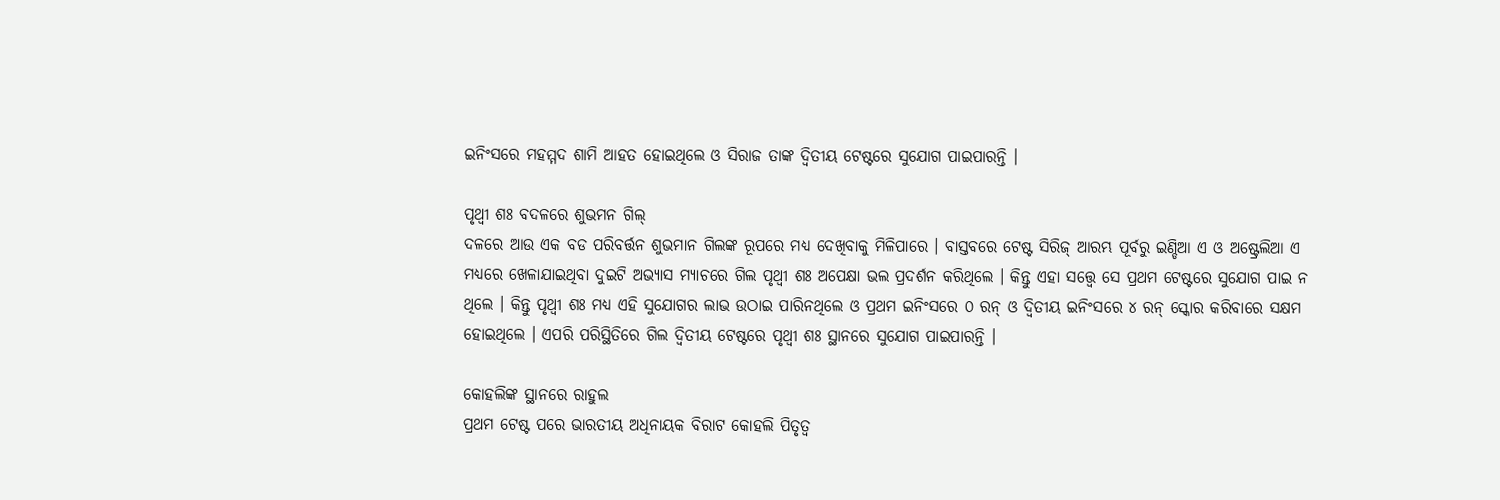ଇନିଂସରେ ମହମ୍ମଦ ଶାମି ଆହତ ହୋଇଥିଲେ ଓ ସିରାଜ ତାଙ୍କ ଦ୍ୱିତୀୟ ଟେଷ୍ଟରେ ସୁଯୋଗ ପାଇପାରନ୍ତି ।

ପୃଥ୍ଵୀ ଶଃ ବଦଳରେ ଶୁଭମନ ଗିଲ୍
ଦଳରେ ଆଉ ଏକ ବଡ ପରିବର୍ତ୍ତନ ଶୁଭମାନ ଗିଲଙ୍କ ରୂପରେ ମଧ୍ୟ ଦେଖିବାକୁ ମିଳିପାରେ । ବାସ୍ତବରେ ଟେଷ୍ଟ ସିରିଜ୍ ଆରମ୍ଭ ପୂର୍ବରୁ ଇଣ୍ଡିଆ ଏ ଓ ଅଷ୍ଟ୍ରେଲିଆ ଏ ମଧ୍ୟରେ ଖେଳାଯାଇଥିବା ଦୁଇଟି ଅଭ୍ୟାସ ମ୍ୟାଚରେ ଗିଲ ପୃଥ୍ଵୀ ଶଃ ଅପେକ୍ଷା ଭଲ ପ୍ରଦର୍ଶନ କରିଥିଲେ । କିନ୍ତୁ ଏହା ସତ୍ତ୍ୱେ ସେ ପ୍ରଥମ ଟେଷ୍ଟରେ ସୁଯୋଗ ପାଇ ନ ଥିଲେ । କିନ୍ତୁ ପୃଥ୍ଵୀ ଶଃ ମଧ୍ୟ ଏହି ସୁଯୋଗର ଲାଭ ଉଠାଇ ପାରିନଥିଲେ ଓ ପ୍ରଥମ ଇନିଂସରେ ୦ ରନ୍ ଓ ଦ୍ୱିତୀୟ ଇନିଂସରେ ୪ ରନ୍ ସ୍କୋର କରିବାରେ ସକ୍ଷମ ହୋଇଥିଲେ । ଏପରି ପରିସ୍ଥିତିରେ ଗିଲ ଦ୍ୱିତୀୟ ଟେଷ୍ଟରେ ପୃଥ୍ଵୀ ଶଃ ସ୍ଥାନରେ ସୁଯୋଗ ପାଇପାରନ୍ତି ।

କୋହଲିଙ୍କ ସ୍ଥାନରେ ରାହୁଲ
ପ୍ରଥମ ଟେଷ୍ଟ ପରେ ଭାରତୀୟ ଅଧିନାୟକ ବିରାଟ କୋହଲି ପିତୃତ୍ୱ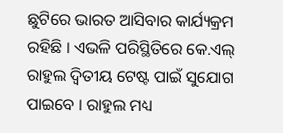ଛୁଟିରେ ଭାରତ ଆସିବାର କାର୍ଯ୍ୟକ୍ରମ ରହିଛି । ଏଭଳି ପରିସ୍ଥିତିରେ କେ.ଏଲ୍ ରାହୁଲ ଦ୍ୱିତୀୟ ଟେଷ୍ଟ ପାଇଁ ସୁଯୋଗ ପାଇବେ । ରାହୁଲ ମଧ୍ୟ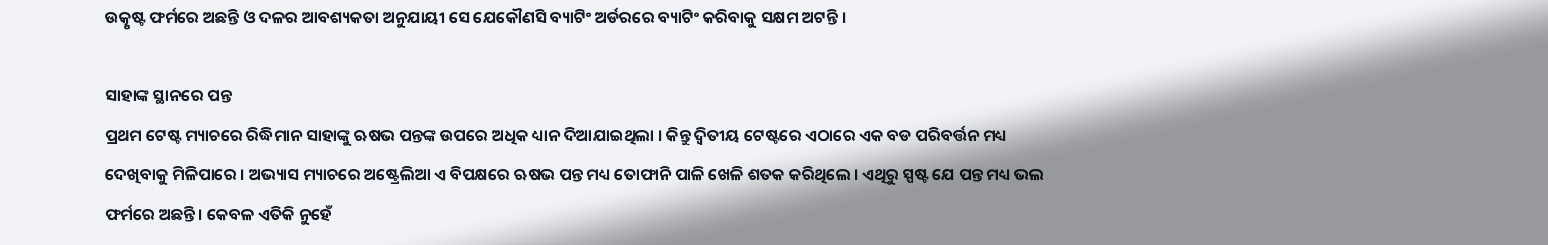ଉତ୍କୃଷ୍ଟ ଫର୍ମରେ ଅଛନ୍ତି ଓ ଦଳର ଆବଶ୍ୟକତା ଅନୁଯାୟୀ ସେ ଯେକୌଣସି ବ୍ୟାଟିଂ ଅର୍ଡରରେ ବ୍ୟାଟିଂ କରିବାକୁ ସକ୍ଷମ ଅଟନ୍ତି ।

ସାହାଙ୍କ ସ୍ଥାନରେ ପନ୍ତ
ପ୍ରଥମ ଟେଷ୍ଟ ମ୍ୟାଚରେ ରିଦ୍ଧିମାନ ସାହାଙ୍କୁ ଋଷଭ ପନ୍ତଙ୍କ ଉପରେ ଅଧିକ ଧ୍ୟାନ ଦିଆଯାଇଥିଲା । କିନ୍ତୁ ଦ୍ୱିତୀୟ ଟେଷ୍ଟରେ ଏଠାରେ ଏକ ବଡ ପରିବର୍ତ୍ତନ ମଧ୍ୟ ଦେଖିବାକୁ ମିଳିପାରେ । ଅଭ୍ୟାସ ମ୍ୟାଚରେ ଅଷ୍ଟ୍ରେଲିଆ ଏ ବିପକ୍ଷରେ ଋଷଭ ପନ୍ତ ମଧ୍ୟ ତୋଫାନି ପାଳି ଖେଳି ଶତକ କରିଥିଲେ । ଏଥିରୁ ସ୍ପଷ୍ଟ ଯେ ପନ୍ତ ମଧ୍ୟ ଭଲ ଫର୍ମରେ ଅଛନ୍ତି । କେବଳ ଏତିକି ନୁହେଁ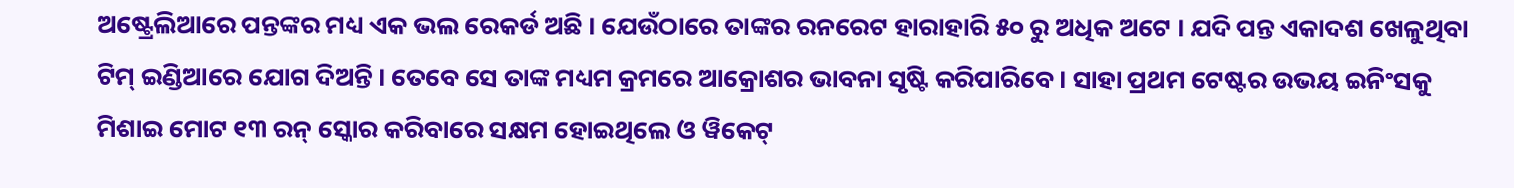ଅଷ୍ଟ୍ରେଲିଆରେ ପନ୍ତଙ୍କର ମଧ୍ୟ ଏକ ଭଲ ରେକର୍ଡ ଅଛି । ଯେଉଁଠାରେ ତାଙ୍କର ରନରେଟ ହାରାହାରି ୫୦ ରୁ ଅଧିକ ଅଟେ । ଯଦି ପନ୍ତ ଏକାଦଶ ଖେଳୁଥିବା ଟିମ୍ ଇଣ୍ଡିଆରେ ଯୋଗ ଦିଅନ୍ତି । ତେବେ ସେ ତାଙ୍କ ମଧ୍ୟମ କ୍ରମରେ ଆକ୍ରୋଶର ଭାବନା ସୃଷ୍ଟି କରିପାରିବେ । ସାହା ପ୍ରଥମ ଟେଷ୍ଟର ଉଭୟ ଇନିଂସକୁ ମିଶାଇ ମୋଟ ୧୩ ରନ୍ ସ୍କୋର କରିବାରେ ସକ୍ଷମ ହୋଇଥିଲେ ଓ ୱିକେଟ୍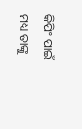କିପିଂ ପାଇଁ ମଧ୍ୟ ତାଙ୍କୁ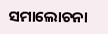ସମାଲୋଚନା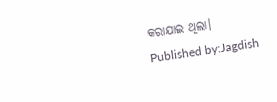କରାଯାଇ ଥିଲା।
Published by:Jagdish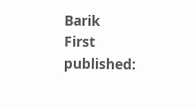Barik
First published: